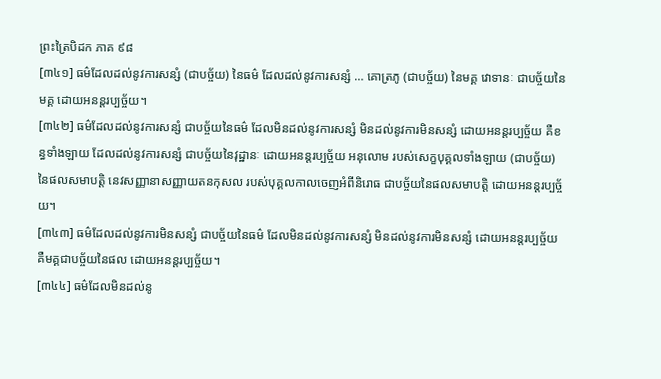ព្រះត្រៃបិដក ភាគ ៩៨
[៣៤១] ធម៌ដែលដល់នូវការសន្សំ (ជាបច្ច័យ) នៃធម៌ ដែលដល់នូវការសន្សំ … គោត្រភូ (ជាបច្ច័យ) នៃមគ្គ វោទានៈ ជាបច្ច័យនៃមគ្គ ដោយអនន្តរប្បច្ច័យ។
[៣៤២] ធម៌ដែលដល់នូវការសន្សំ ជាបច្ច័យនៃធម៌ ដែលមិនដល់នូវការសន្សំ មិនដល់នូវការមិនសន្សំ ដោយអនន្តរប្បច្ច័យ គឺខន្ធទាំងឡាយ ដែលដល់នូវការសន្សំ ជាបច្ច័យនៃវុដ្ឋានៈ ដោយអនន្តរប្បច្ច័យ អនុលោម របស់សេក្ខបុគ្គលទាំងឡាយ (ជាបច្ច័យ) នៃផលសមាបត្តិ នេវសញ្ញានាសញ្ញាយតនកុសល របស់បុគ្គលកាលចេញអំពីនិរោធ ជាបច្ច័យនៃផលសមាបត្តិ ដោយអនន្តរប្បច្ច័យ។
[៣៤៣] ធម៌ដែលដល់នូវការមិនសន្សំ ជាបច្ច័យនៃធម៌ ដែលមិនដល់នូវការសន្សំ មិនដល់នូវការមិនសន្សំ ដោយអនន្តរប្បច្ច័យ គឺមគ្គជាបច្ច័យនៃផល ដោយអនន្តរប្បច្ច័យ។
[៣៤៤] ធម៌ដែលមិនដល់នូ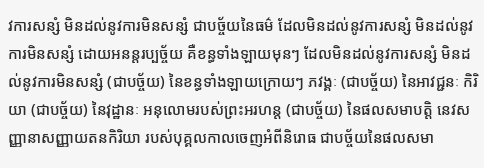វការសន្សំ មិនដល់នូវការមិនសន្សំ ជាបច្ច័យនៃធម៌ ដែលមិនដល់នូវការសន្សំ មិនដល់នូវការមិនសន្សំ ដោយអនន្តរប្បច្ច័យ គឺខន្ធទាំងឡាយមុនៗ ដែលមិនដល់នូវការសន្សំ មិនដល់នូវការមិនសន្សំ (ជាបច្ច័យ) នៃខន្ធទាំងឡាយក្រោយៗ ភវង្គៈ (ជាបច្ច័យ) នៃអាវជ្ជនៈ កិរិយា (ជាបច្ច័យ) នៃវុដ្ឋានៈ អនុលោមរបស់ព្រះអរហន្ត (ជាបច្ច័យ) នៃផលសមាបត្តិ នេវសញ្ញានាសញ្ញាយតនកិរិយា របស់បុគ្គលកាលចេញអំពីនិរោធ ជាបច្ច័យនៃផលសមា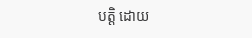បត្តិ ដោយ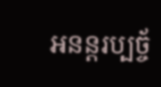អនន្តរប្បច្ច័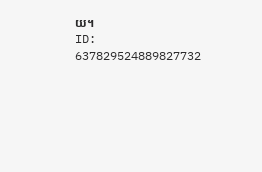យ។
ID: 637829524889827732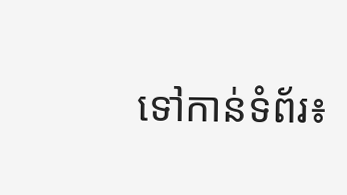ទៅកាន់ទំព័រ៖